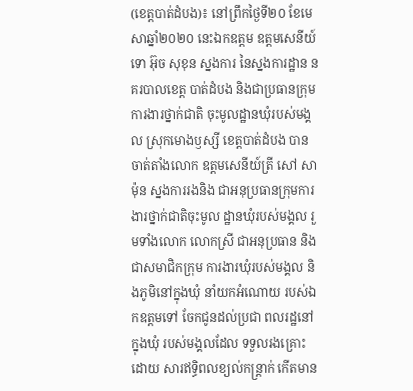(ខេត្តបាត់ដំបង)៖ នៅព្រឹកថ្ងៃទី២០ ខែមេសាឆ្នាំ២០២០ នេះឯកឧត្តម ឧត្តមសេនីយ៍ទោ អ៊ុច សុខុន ស្នងការ នៃស្នងការដ្ឋាន នគរបាលខេត្ត បាត់ដំបង និងជាប្រធានក្រុម ការងារថ្នាក់ជាតិ ចុះមូលដ្ឋានឃុំរបស់មង្គល ស្រុកមោងឫស្សី ខេត្តបាត់ដំបង បានចាត់តាំងលោក ឧត្តមសេនីយ៍ត្រី សៅ សាម៉ុន ស្នងការរងនិង ជាអនុប្រធានក្រុមការ ងារថ្នាក់ជាតិចុះមូល ដ្ឋានឃុំរបស់មង្គល រួមទាំងលោក លោកស្រី ជាអនុប្រធាន និងជាសមាជិកក្រុម ការងារឃុំរបស់មង្គល និងភូមិនៅក្នុងឃុំ នាំយកអំណោយ របស់ឯកឧត្តមទៅ ចែកជូនដល់ប្រជា ពលរដ្ឋនៅក្នុងឃុំ របស់មង្គលដែល ទទួលរងគ្រោះដោយ សារឥទ្ធិពលខ្យល់កន្រ្តាក់ កើតមាន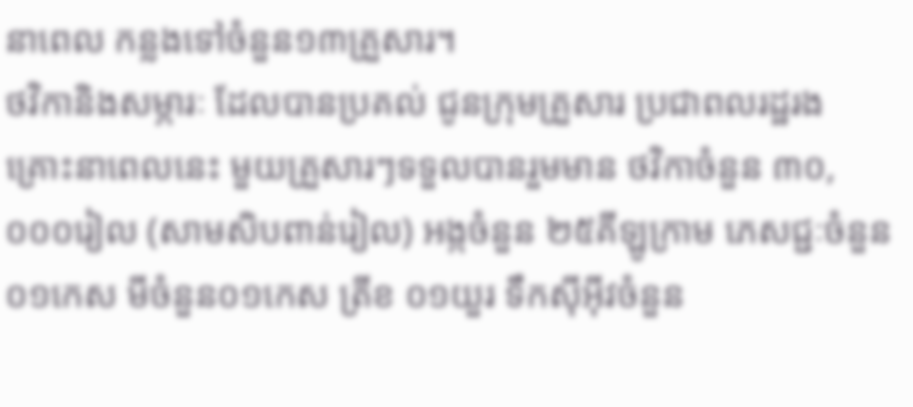នាពេល កន្លងទៅចំនួន១៣គ្រួសារ។
ថវិកានិងសម្ភារៈ ដែលបានប្រគល់ ជូនក្រុមគ្រួសារ ប្រជាពលរដ្ឋរង គ្រោះនាពេលនេះ មួយគ្រួសារៗទទួលបានរួមមាន ថវិកាចំនួន ៣០,០០០រៀល (សាមសិបពាន់រៀល) អង្កចំនួន ២៥គីឡូក្រាម ភេសជ្ជៈចំនួន ០១កេស មីចំនួន០១កេស ត្រីខ ០១យួរ ទឹកស៊ីអ៊ីវចំនួន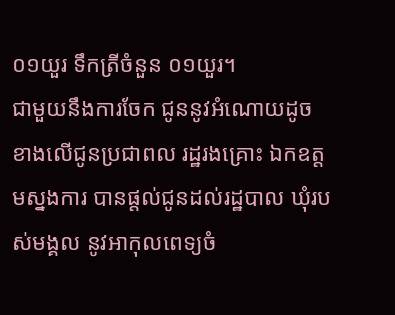០១យួរ ទឹកត្រីចំនួន ០១យួរ។
ជាមួយនឹងការចែក ជូននូវអំណោយដូច ខាងលើជូនប្រជាពល រដ្ឋរងគ្រោះ ឯកឧត្តមស្នងការ បានផ្តល់ជូនដល់រដ្ឋបាល ឃុំរបស់មង្គល នូវអាកុលពេទ្យចំ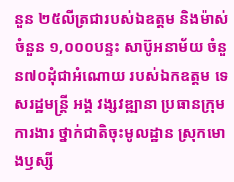នួន ២៥លីត្រជារបស់ឯឧត្តម និងម៉ាស់ចំនួន ១,០០០បន្ទះ សាប៊ូអនាម័យ ចំនួន៧០ដុំជាអំណោយ របស់ឯកឧត្តម ទេសរដ្ឋមន្រ្តី អង្គ វង្សវឌ្ឍានា ប្រធានក្រុមការងារ ថ្នាក់ជាតិចុះមូលដ្ឋាន ស្រុកមោងឫស្សី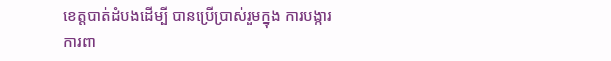ខេត្តបាត់ដំបងដើម្បី បានប្រើប្រាស់រួមក្នុង ការបង្ការ ការពា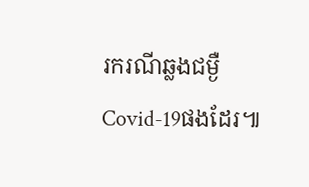រករណីឆ្លងជម្ងឺCovid-19ផងដែរ៕